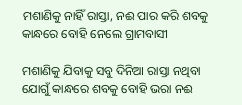ମଶାଣିକୁ ନାହିଁ ରାସ୍ତା, ନଈ ପାର କରି ଶବକୁ କାନ୍ଧରେ ବୋହି ନେଲେ ଗ୍ରାମବାସୀ

ମଶାଣିକୁ ଯିବାକୁ ସବୁ ଦିନିଆ ରାସ୍ତା ନଥିବା ଯୋଗୁଁ କାନ୍ଧରେ ଶବକୁ ବୋହି ଭରା ନଈ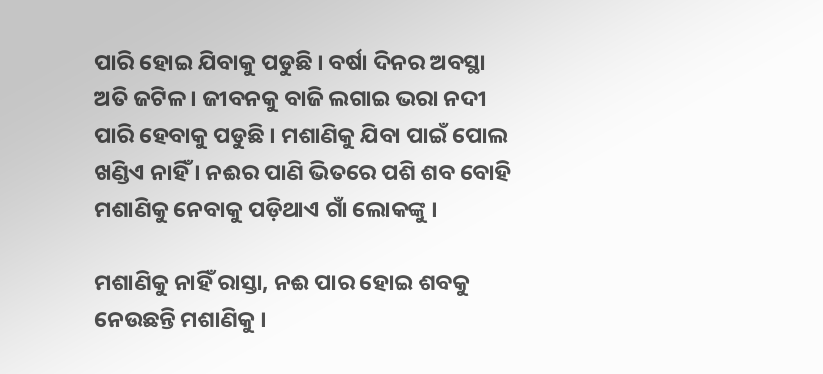ପାରି ହୋଇ ଯିବାକୁ ପଡୁଛି । ବର୍ଷା ଦିନର ଅବସ୍ଥା ଅତି ଜଟିଳ । ଜୀବନକୁ ବାଜି ଲଗାଇ ଭରା ନଦୀ ପାରି ହେବାକୁ ପଡୁଛି । ମଶାଣିକୁ ଯିବା ପାଇଁ ପୋଲ ଖଣ୍ଡିଏ ନାହିଁ । ନଈର ପାଣି ଭିତରେ ପଶି ଶବ ବୋହି ମଶାଣିକୁ ନେବାକୁ ପଡ଼ିଥାଏ ଗାଁ ଲୋକଙ୍କୁ ।

ମଶାଣିକୁ ନାହିଁ ରାସ୍ତା, ନଈ ପାର ହୋଇ ଶବକୁ ନେଉଛନ୍ତି ମଶାଣିକୁ ।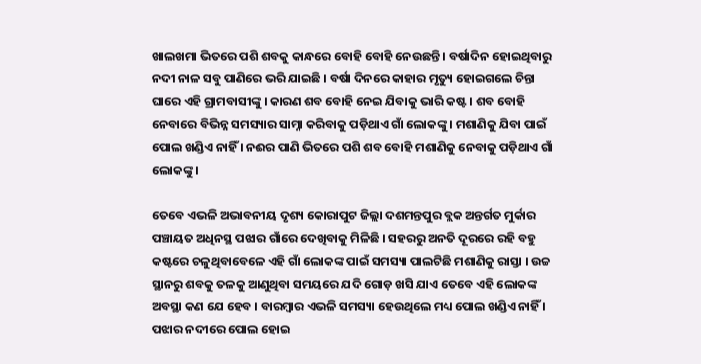ଖାଲଖମା ଭିତରେ ପଶି ଶବକୁ କାନ୍ଧରେ ବୋହି ବୋହି ନେଉଛନ୍ତି । ବର୍ଷାଦିନ ହୋଇଥିବାରୁ ନଦୀ ନାଳ ସବୁ ପାଣିରେ ଭରି ଯାଇଛି । ବର୍ଷା ଦିନରେ କାହାର ମୃତ୍ୟୁ ହୋଇଗଲେ ଚିନ୍ତା ଘାରେ ଏହି ଗ୍ରାମବାସୀଙ୍କୁ । କାରଣ ଶବ ବୋହି ନେଇ ଯିବାକୁ ଭାରି କଷ୍ଟ । ଶବ ବୋହି ନେବାରେ ବିଭିନ୍ନ ସମସ୍ୟାର ସାମ୍ନା କରିବାକୁ ପଡ଼ିଥାଏ ଗାଁ ଲୋକଙ୍କୁ । ମଶାଣିକୁ ଯିବା ପାଇଁ ପୋଲ ଖଣ୍ଡିଏ ନାହିଁ । ନଈର ପାଣି ଭିତରେ ପଶି ଶବ ବୋହି ମଶାଣିକୁ ନେବାକୁ ପଡ଼ିଥାଏ ଗାଁ ଲୋକଙ୍କୁ ।

ତେବେ ଏଭଳି ଅଭାବନୀୟ ଦୃଶ୍ୟ କୋରାପୁଟ ଜିଲ୍ଲା ଦଶମନ୍ତପୁର ବ୍ଲକ ଅନ୍ତର୍ଗତ ମୁର୍କାର ପଞ୍ଚାୟତ ଅଧିନସ୍ଥ ପଝାର ଗାଁରେ ଦେଖିବାକୁ ମିଳିଛି । ସହରରୁ ଅନତି ଦୂରରେ ରହି ବହୁ କଷ୍ଟରେ ଚଳୁଥିବାବେଳେ ଏହି ଗାଁ ଲୋକଙ୍କ ପାଇଁ ସମସ୍ୟା ପାଲଟିଛି ମଶାଣିକୁ ରାସ୍ତା । ଉଚ୍ଚ ସ୍ଥାନରୁ ଶବକୁ ତଳକୁ ଆଣୁଥିବା ସମୟରେ ଯଦି ଗୋଡ଼ ଖସି ଯାଏ ତେବେ ଏହି ଲୋକଙ୍କ ଅବସ୍ଥା କଣ ଯେ ହେବ । ବାରମ୍ବାର ଏଭଳି ସମସ୍ୟା ହେଉଥିଲେ ମଧ୍ୟ ପୋଲ ଖଣ୍ଡିଏ ନାହିଁ । ପଝାର ନଦୀରେ ପୋଲ ହୋଇ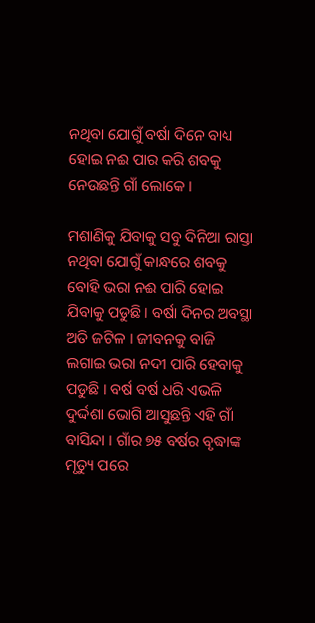ନଥିବା ଯୋଗୁଁ ବର୍ଷା ଦିନେ ବାଧ୍ୟ ହୋଇ ନଈ ପାର କରି ଶବକୁ ନେଉଛନ୍ତି ଗାଁ ଲୋକେ ।

ମଶାଣିକୁ ଯିବାକୁ ସବୁ ଦିନିଆ ରାସ୍ତା ନଥିବା ଯୋଗୁଁ କାନ୍ଧରେ ଶବକୁ ବୋହି ଭରା ନଈ ପାରି ହୋଇ ଯିବାକୁ ପଡୁଛି । ବର୍ଷା ଦିନର ଅବସ୍ଥା ଅତି ଜଟିଳ । ଜୀବନକୁ ବାଜି ଲଗାଇ ଭରା ନଦୀ ପାରି ହେବାକୁ ପଡୁଛି । ବର୍ଷ ବର୍ଷ ଧରି ଏଭଳି ଦୁର୍ଦ୍ଦଶା ଭୋଗି ଆସୁଛନ୍ତି ଏହି ଗାଁ ବାସିନ୍ଦା । ଗାଁର ୭୫ ବର୍ଷର ବୃଦ୍ଧାଙ୍କ ମୃତ୍ୟୁ ପରେ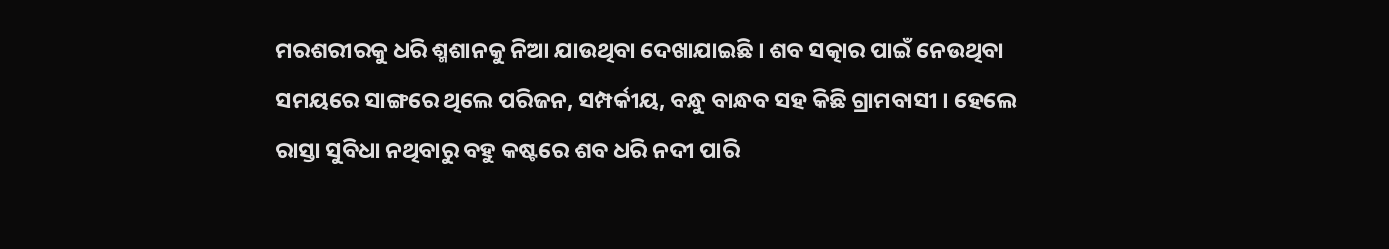ମରଶରୀରକୁ ଧରି ଶ୍ମଶାନକୁ ନିଆ ଯାଉଥିବା ଦେଖାଯାଇଛି । ଶବ ସତ୍କାର ପାଇଁ ନେଉଥିବା ସମୟରେ ସାଙ୍ଗରେ ଥିଲେ ପରିଜନ, ସମ୍ପର୍କୀୟ, ବନ୍ଧୁ ବାନ୍ଧବ ସହ କିଛି ଗ୍ରାମବାସୀ । ହେଲେ ରାସ୍ତା ସୁବିଧା ନଥିବାରୁ ବହୁ କଷ୍ଟରେ ଶବ ଧରି ନଦୀ ପାରି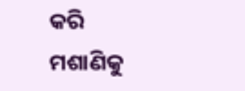କରି ମଶାଣିକୁ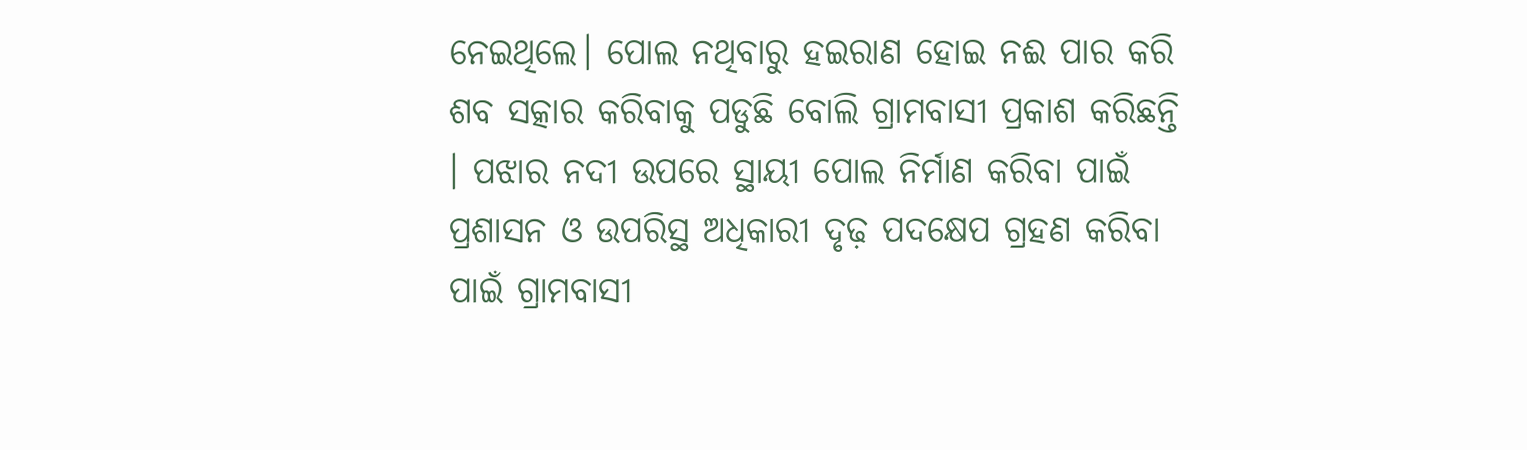ନେଇଥିଲେ। ପୋଲ ନଥିବାରୁ ହଇରାଣ ହୋଇ ନଈ ପାର କରି ଶବ ସତ୍କାର କରିବାକୁ ପଡୁଛି ବୋଲି ଗ୍ରାମବାସୀ ପ୍ରକାଶ କରିଛନ୍ତି । ପଝାର ନଦୀ ଉପରେ ସ୍ଥାୟୀ ପୋଲ ନିର୍ମାଣ କରିବା ପାଇଁ ପ୍ରଶାସନ ଓ ଉପରିସ୍ଥ ଅଧିକାରୀ ଦୃଢ଼ ପଦକ୍ଷେପ ଗ୍ରହଣ କରିବା ପାଇଁ ଗ୍ରାମବାସୀ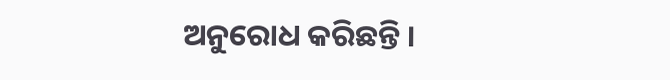ଅନୁରୋଧ କରିଛନ୍ତି ।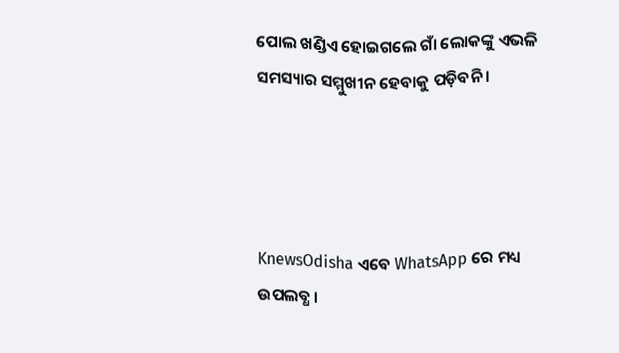ପୋଲ ଖଣ୍ଡିଏ ହୋଇଗଲେ ଗାଁ ଲୋକଙ୍କୁ ଏଭଳି ସମସ୍ୟାର ସମ୍ମୁଖୀନ ହେବାକୁ ପଡ଼ିବନି ।




KnewsOdisha ଏବେ WhatsApp ରେ ମଧ୍ୟ ଉପଲବ୍ଧ ।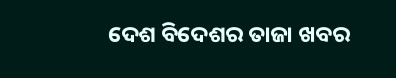ଦେଶ ବିଦେଶର ତାଜା ଖବର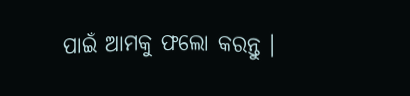ପାଇଁ ଆମକୁ ଫଲୋ କରନ୍ତୁ ।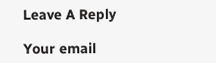Leave A Reply

Your email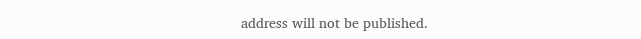address will not be published.